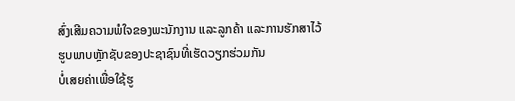ສົ່ງເສີມຄວາມພໍໃຈຂອງພະນັກງານ ແລະລູກຄ້າ ແລະການຮັກສາໄວ້
ຮູບພາບຫຼັກຊັບຂອງປະຊາຊົນທີ່ເຮັດວຽກຮ່ວມກັນ
ບໍ່ເສຍຄ່າເພື່ອໃຊ້ຮູ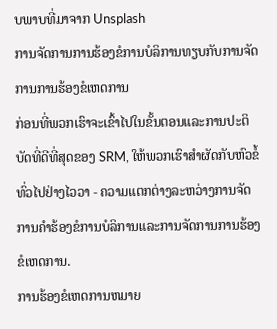ບພາບທີ່ມາຈາກ Unsplash
ການຈັດການການຮ້ອງຂໍການບໍລິການທຽບກັບການຈັດການການຮ້ອງຂໍເຫດການ
ກ່ອນທີ່ພວກເຮົາຈະເຂົ້າໄປໃນຂັ້ນຕອນແລະການປະຕິບັດທີ່ດີທີ່ສຸດຂອງ SRM, ໃຫ້ພວກເຮົາສໍາຜັດກັບຫົວຂໍ້ທົ່ວໄປຢ່າງໄວວາ - ຄວາມແຕກຕ່າງລະຫວ່າງການຈັດການຄໍາຮ້ອງຂໍການບໍລິການແລະການຈັດການການຮ້ອງຂໍເຫດການ.
ການຮ້ອງຂໍເຫດການຫມາຍ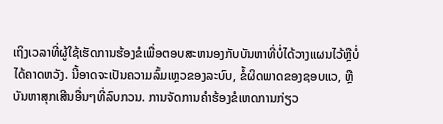ເຖິງເວລາທີ່ຜູ້ໃຊ້ເຮັດການຮ້ອງຂໍເພື່ອຕອບສະຫນອງກັບບັນຫາທີ່ບໍ່ໄດ້ວາງແຜນໄວ້ຫຼືບໍ່ໄດ້ຄາດຫວັງ. ນີ້ອາດຈະເປັນຄວາມລົ້ມເຫຼວຂອງລະບົບ, ຂໍ້ຜິດພາດຂອງຊອບແວ, ຫຼືບັນຫາສຸກເສີນອື່ນໆທີ່ລົບກວນ. ການຈັດການຄໍາຮ້ອງຂໍເຫດການກ່ຽວ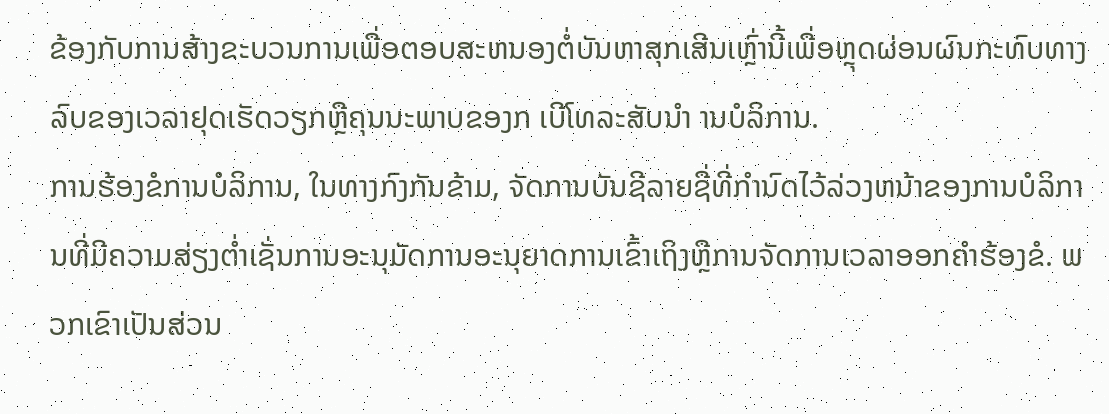ຂ້ອງກັບການສ້າງຂະບວນການເພື່ອຕອບສະຫນອງຕໍ່ບັນຫາສຸກເສີນເຫຼົ່ານີ້ເພື່ອຫຼຸດຜ່ອນຜົນກະທົບທາງລົບຂອງເວລາຢຸດເຮັດວຽກຫຼືຄຸນນະພາບຂອງກ ເບີໂທລະສັບນໍາ ານບໍລິການ.
ການຮ້ອງຂໍການບໍລິການ, ໃນທາງກົງກັນຂ້າມ, ຈັດການບັນຊີລາຍຊື່ທີ່ກໍານົດໄວ້ລ່ວງຫນ້າຂອງການບໍລິການທີ່ມີຄວາມສ່ຽງຕໍ່າເຊັ່ນການອະນຸມັດການອະນຸຍາດການເຂົ້າເຖິງຫຼືການຈັດການເວລາອອກຄໍາຮ້ອງຂໍ. ພວກເຂົາເປັນສ່ວນ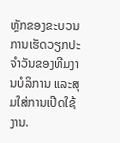ຫຼັກຂອງຂະບວນການເຮັດວຽກປະຈໍາວັນຂອງທີມງານບໍລິການ ແລະສຸມໃສ່ການເປີດໃຊ້ງານ.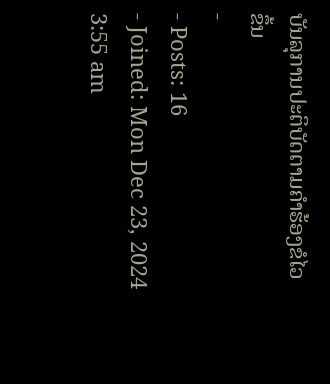ບັນລຸການປະຕິບັດຕາມຄໍາຮ້ອງຂໍໄວຂຶ້ນ
-
- Posts: 16
- Joined: Mon Dec 23, 2024 3:55 am